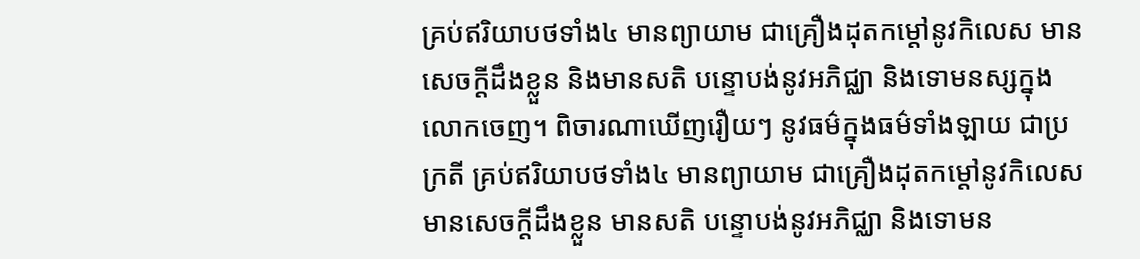គ្រប់ឥរិយាបថទាំង៤ មានព្យាយាម ជាគ្រឿងដុតកម្តៅនូវកិលេស មានសេចក្តីដឹងខ្លួន និងមានសតិ បន្ទោបង់នូវអភិជ្ឈា និងទោមនស្សក្នុងលោកចេញ។ ពិចារណាឃើញរឿយៗ នូវធម៌ក្នុងធម៌ទាំងឡាយ ជាប្រក្រតី គ្រប់ឥរិយាបថទាំង៤ មានព្យាយាម ជាគ្រឿងដុតកម្តៅនូវកិលេស មានសេចក្តីដឹងខ្លួន មានសតិ បន្ទោបង់នូវអភិជ្ឈា និងទោមន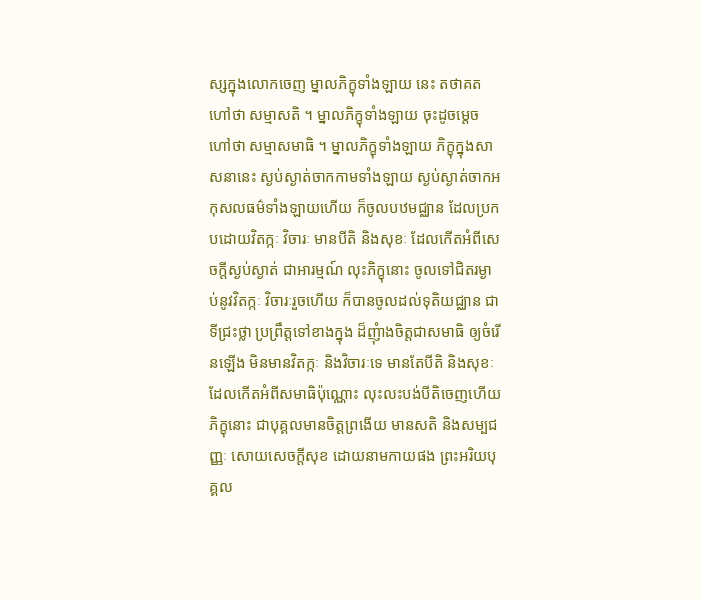ស្សក្នុងលោកចេញ ម្នាលភិក្ខុទាំងឡាយ នេះ តថាគតហៅថា សម្មាសតិ ។ ម្នាលភិក្ខុទាំងឡាយ ចុះដូចម្តេចហៅថា សម្មាសមាធិ ។ ម្នាលភិក្ខុទាំងឡាយ ភិក្ខុក្នុងសាសនានេះ ស្ងប់ស្ងាត់ចាកកាមទាំងឡាយ ស្ងប់ស្ងាត់ចាកអកុសលធម៌ទាំងឡាយហើយ ក៏ចូលបឋមជ្ឈាន ដែលប្រកបដោយវិតក្កៈ វិចារៈ មានបីតិ និងសុខៈ ដែលកើតអំពីសេចក្តីស្ងប់ស្ងាត់ ជាអារម្មណ៍ លុះភិក្ខុនោះ ចូលទៅជិតរម្ងាប់នូវវិតក្កៈ វិចារៈរួចហើយ ក៏បានចូលដល់ទុតិយជ្ឈាន ជាទីជ្រះថ្លា ប្រព្រឹត្តទៅខាងក្នុង ដ៏ញុំាងចិត្តជាសមាធិ ឲ្យចំរើនឡើង មិនមានវិតក្កៈ និងវិចារៈទេ មានតែបីតិ និងសុខៈ ដែលកើតអំពីសមាធិប៉ុណ្ណោះ លុះលះបង់បីតិចេញហើយ ភិក្ខុនោះ ជាបុគ្គលមានចិត្តព្រងើយ មានសតិ និងសម្បជញ្ញៈ សោយសេចក្តីសុខ ដោយនាមកាយផង ព្រះអរិយបុគ្គល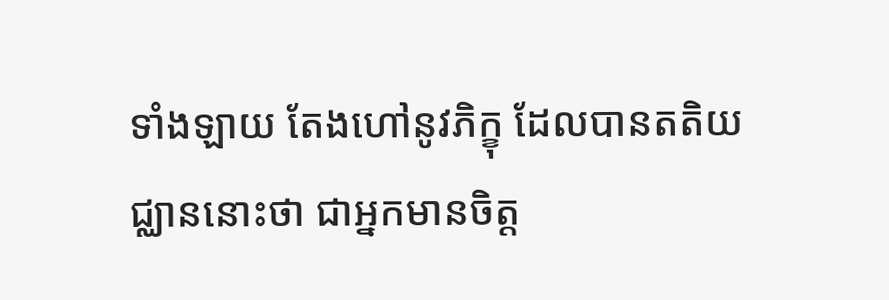ទាំងឡាយ តែងហៅនូវភិក្ខុ ដែលបានតតិយជ្ឈាននោះថា ជាអ្នកមានចិត្ត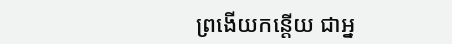ព្រងើយកន្តើយ ជាអ្ន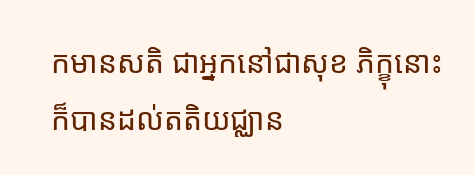កមានសតិ ជាអ្នកនៅជាសុខ ភិក្ខុនោះ ក៏បានដល់តតិយជ្ឈាន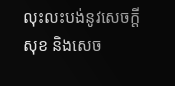លុះលះបង់នូវសេចក្តីសុខ និងសេច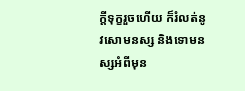ក្តីទុក្ខរួចហើយ ក៏រំលត់នូវសោមនស្ស និងទោមនស្សអំពីមុន